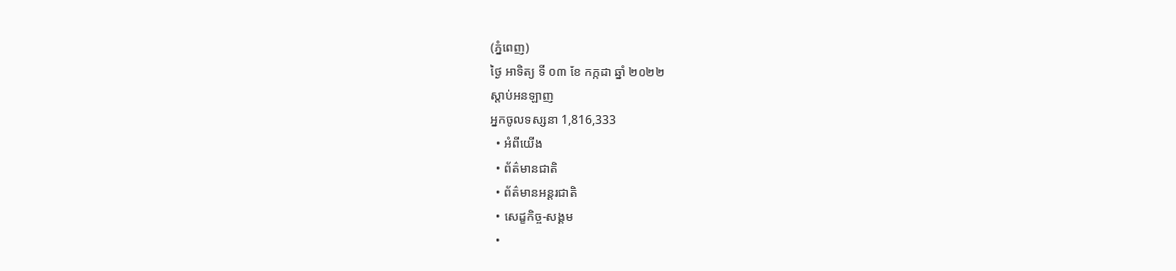(ភ្នំពេញ)
ថ្ងៃ អាទិត្យ ទី ០៣ ខែ កក្កដា ឆ្នាំ ២០២២
ស្តាប់អនឡាញ
អ្នកចូលទស្សនា 1,816,333
  • អំពីយើង
  • ព័ត៌មានជាតិ
  • ព័ត៌មានអន្តរជាតិ
  • សេដ្ខកិច្ច-សង្គម
  •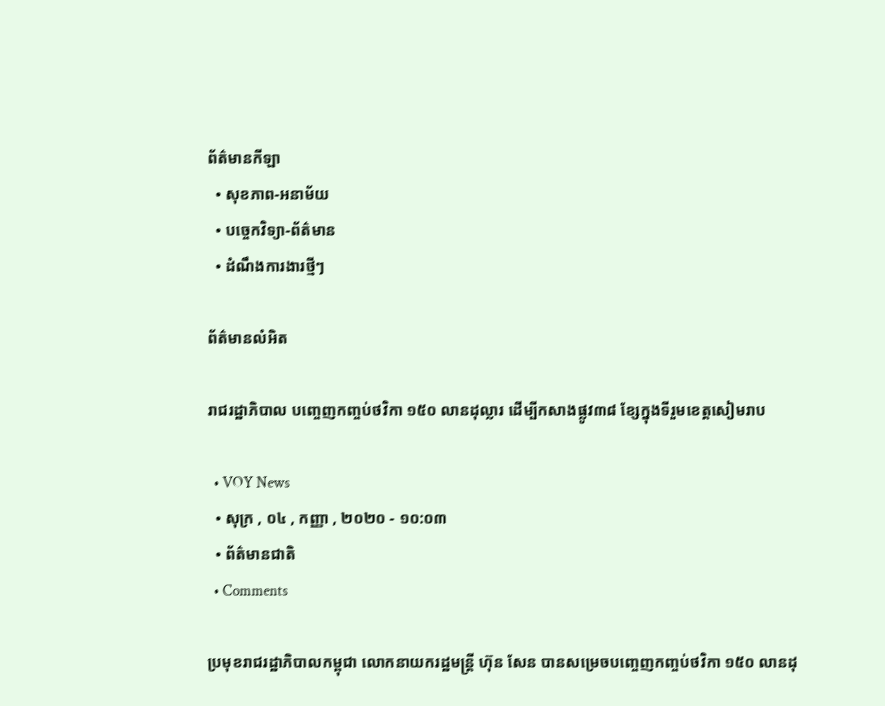ព័ត៌មានកីឡា
  • សុខភាព-អនាម័យ
  • បច្ចេកវិទ្យា-ព័ត៌មាន
  • ដំណឹងការងារថ្មីៗ

ព័ត៌មានលំអិត

រាជរដ្ឋាភិបាល បញ្ចេញកញ្ចប់ថវិកា ១៥០ លានដុល្លារ ដើម្បីកសាងផ្លូវ៣៨ ខ្សែក្នុងទីរួមខេត្តសៀមរាប

  • VOY News
  • សុក្រ , ០៤ , កញ្ញា , ២០២០ - ១០:០៣
  • ព័ត៌មានជាតិ
  • Comments

ប្រមុខរាជរដ្ឋាភិបាលកម្ពុជា លោកនាយករដ្ឋមន្ត្រី ហ៊ុន សែន បានសម្រេចបញ្ចេញកញ្ចប់ថវិកា ១៥០ លានដុ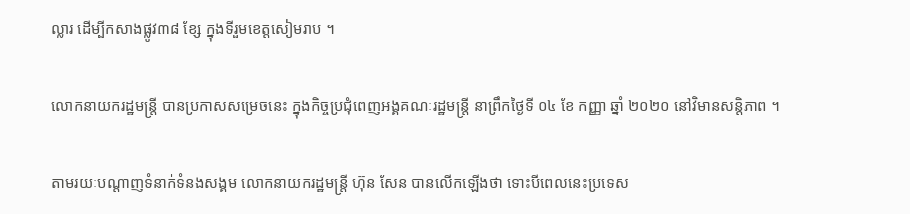ល្លារ ដើម្បីកសាងផ្លូវ៣៨ ខ្សែ ក្នុងទីរួមខេត្តសៀមរាប ។

លោកនាយករដ្ឋមន្ត្រី បានប្រកាសសម្រេចនេះ ក្នុងកិច្ចប្រជុំពេញអង្គគណៈរដ្ឋមន្ត្រី នាព្រឹកថ្ងៃទី ០៤ ខែ កញ្ញា ឆ្នាំ ២០២០ នៅវិមានសន្តិភាព ។

តាមរយៈបណ្ដាញទំនាក់ទំនងសង្គម លោកនាយករដ្ឋមន្ត្រី ហ៊ុន សែន បានលើកឡើងថា ទោះបីពេលនេះប្រទេស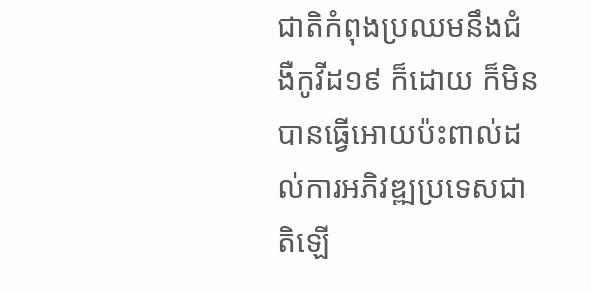ជាតិកំពុងប្រឈមនឹងជំងឺកូវីដ១៩ ក៏ដោយ ក៏មិនបានធ្វើអោយប៉ះពាល់ដល់ការអភិវឌ្ឍប្រទេសជាតិឡើ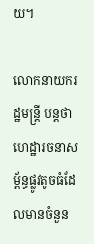យ។

លោកនាយករដ្ឋមន្ត្រី បន្តថា ហេដ្ឋារចនាសម្ព័ន្ធផ្លូវតូចធំដែលមានចំនួន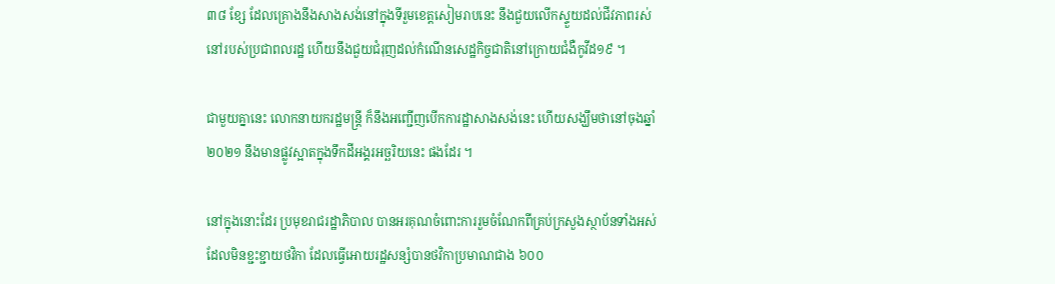៣៨ ខ្សែ ដែលគ្រោងនឹងសាងសង់នៅក្នុងទីរួមខេត្តសៀមរាបនេះ នឹងជួយលើកស្ទួយដល់ជីវភាពរស់នៅរបស់ប្រជាពលរដ្ឋ ហើយនឹងជួយជំរុញដល់កំណើនសេដ្ឋកិច្ចជាតិនៅក្រោយជំងឺកូវីដ១៩ ។

ជាមួយគ្នានេះ លោកនាយករដ្ឋមន្រ្តី ក៏នឹងអញ្ជើញបើកការដ្ឋាសាងសង់នេះ ហើយសង្ឃឹមថានៅចុងឆ្នាំ ២០២១ នឹងមានផ្លូវស្អាតក្នុងទឹកដីអង្គរអច្ឆរិយនេះ ផងដែរ ។

នៅក្នុងនោះដែរ ប្រមុខរាជរដ្ឋាភិបាល បានអរគុណចំពោះការរួមចំណែកពីគ្រប់ក្រសួងស្ថាប័នទាំងអស់ដែលមិនខ្ជះខ្ជាយថវិកា ដែលធ្វើអោយរដ្ឋសន្សំបានថវិកាប្រមាណជាង ៦០០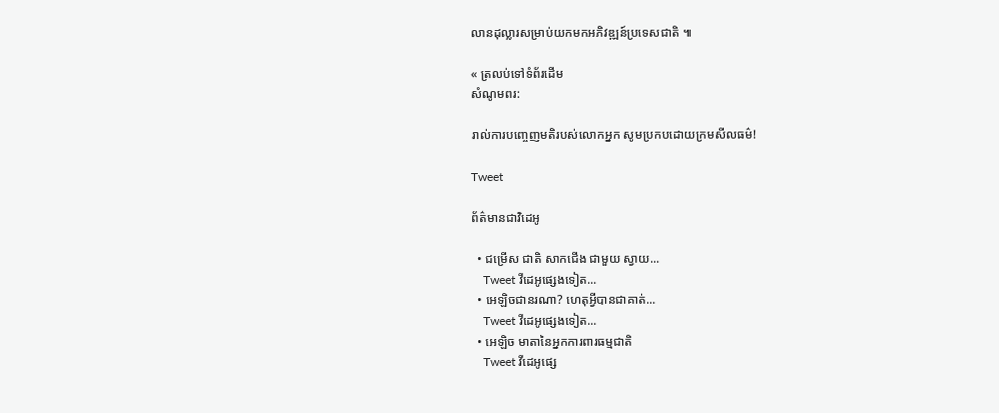លានដុល្លារសម្រាប់យកមកអភិវឌ្ឍន៍ប្រទេសជាតិ ៕

« ត្រលប់ទៅទំព័រដើម
សំណូមពរ:

រាល់ការបញ្ចេញមតិរបស់លោកអ្នក សូមប្រកបដោយក្រមសីលធម៌!

Tweet

ព័ត៌មានជាវិដេអូ

  • ជម្រើស ជាតិ សាកជើង ជាមួយ ស្វាយ...
    Tweet វីដេអូផ្សេងទៀត...
  • អេឡិចជានរណា? ហេតុអ្វីបានជាគាត់...
    Tweet វីដេអូផ្សេងទៀត...
  • អេឡិច មាតានៃអ្នកការពារធម្មជាតិ
    Tweet វីដេអូផ្សេ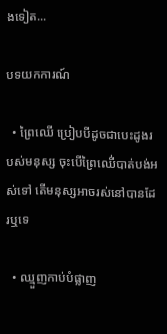ងទៀត...

បទយកការណ៍

  • ព្រៃឈើ ប្រៀបបីដូចជាបេះដូងរបស់មនុស្ស ចុះបើព្រៃឈើ់បាត់បង់អស់ទៅ តើមនុស្សអាចរស់នៅបានដែរឬទេ

  • ឈ្មួញកាប់បំផ្លាញ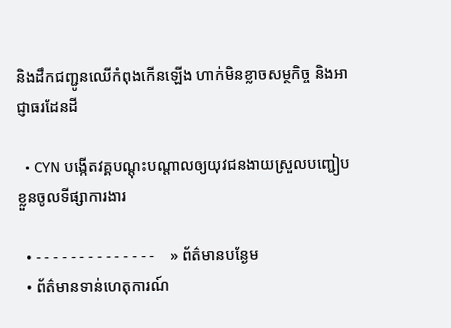និងដឹកជញ្ជូនឈើកំពុងកើនឡើង ហាក់មិនខ្លាចសម្ថកិច្ច និងអាជ្ញាធរដែនដី

  • CYN បង្កើតវគ្គបណ្តុះបណ្តាលឲ្យយុវជនងាយស្រួលបញ្ជៀបខ្លួនចូលទីផ្សាការងារ

  • - - - - - - - - - - - - - -    » ព័ត៌មានបន្ងែម
  • ព័ត៌មានទាន់ហេតុការណ៍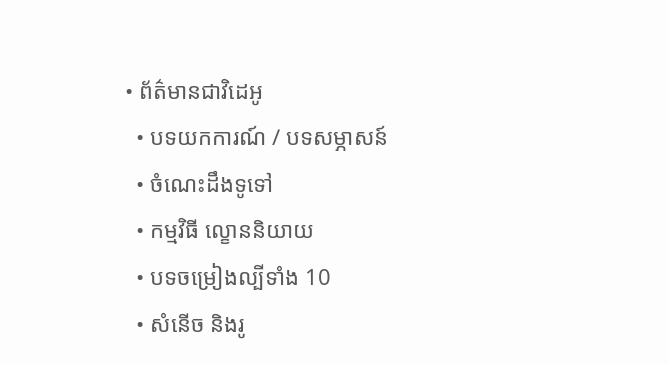• ព័ត៌មានជាវិដេអូ
  • បទយកការណ៍ / បទសម្ភាសន៍
  • ចំណេះដឹងទូទៅ
  • កម្មវិធី ល្ខោននិយាយ
  • បទចម្រៀងល្បីទាំង 10
  • សំនើច និងរូ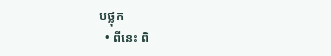បថ្លុក
  • ពីនេះ ពិ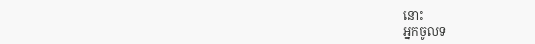នោះ
អ្នកចូលទ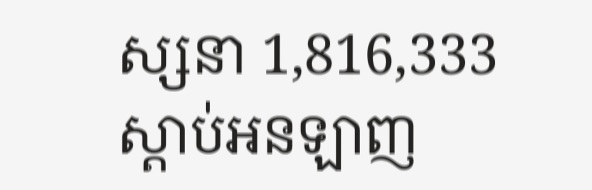ស្សនា 1,816,333
ស្តាប់អនឡាញ